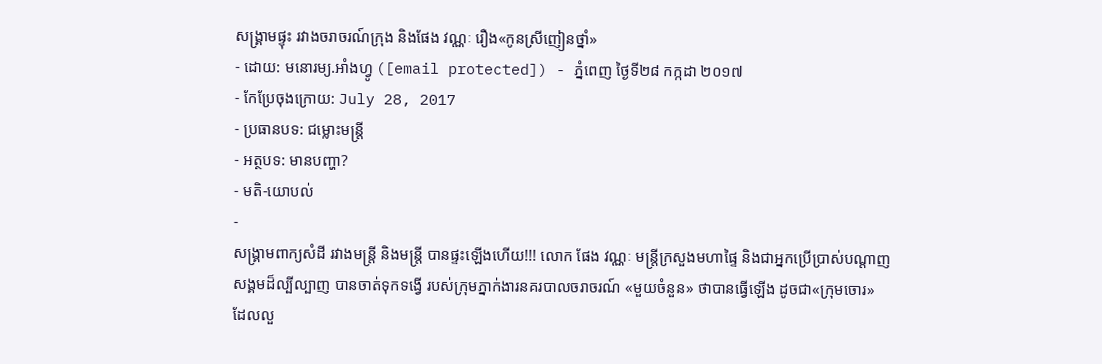សង្គ្រាមផ្ទុះ រវាងចរាចរណ៍ក្រុង និងផែង វណ្ណៈ រឿង«កូនស្រីញៀនថ្នាំ»
- ដោយ: មនោរម្យ.អាំងហ្វូ ([email protected]) - ភ្នំពេញ ថ្ងៃទី២៨ កក្កដា ២០១៧
- កែប្រែចុងក្រោយ: July 28, 2017
- ប្រធានបទ: ជម្លោះមន្ត្រី
- អត្ថបទ: មានបញ្ហា?
- មតិ-យោបល់
-
សង្គ្រាមពាក្យសំដី រវាងមន្ត្រី និងមន្ត្រី បានផ្ទះឡើងហើយ!!! លោក ផែង វណ្ណៈ មន្ត្រីក្រសួងមហាផ្ទៃ និងជាអ្នកប្រើប្រាស់បណ្ដាញសង្គមដ៏ល្បីល្បាញ បានចាត់ទុកទង្វើ របស់ក្រុមភ្នាក់ងារនគរបាលចរាចរណ៍ «មួយចំនួន» ថាបានធ្វើឡើង ដូចជា«ក្រុមចោរ» ដែលលួ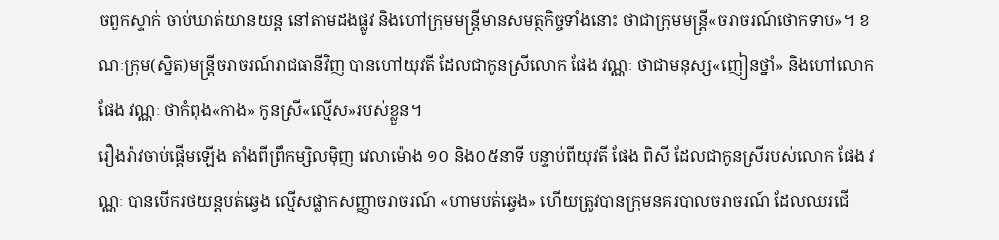ចពួកស្ទាក់ ចាប់ឃាត់យានយន្ដ នៅតាមដងផ្លូវ និងហៅក្រុមមន្ត្រីមានសមត្ថកិច្ចទាំងនោះ ថាជាក្រុមមន្ត្រី«ចរាចរណ៍ថោកទាប»។ ខណៈក្រុម(ស្និត)មន្ត្រីចរាចរណ៍រាជធានីវិញ បានហៅយុវតី ដែលជាកូនស្រីលោក ផែង វណ្ណៈ ថាជាមនុស្ស«ញៀនថ្នាំ» និងហៅលោក ផែង វណ្ណៈ ថាកំពុង«កាង» កូនស្រី«ល្មើស»របស់ខ្លួន។
រឿងរ៉ាវចាប់ផ្ដើមឡើង តាំងពីព្រឹកម្សិលម៉ិញ វេលាម៉ោង ១០ និង០៥នាទី បន្ទាប់ពីយុវតី ផែង ពិសី ដែលជាកូនស្រីរបស់លោក ផែង វណ្ណៈ បានបើករថយន្ដបត់ឆ្វេង ល្មើសផ្លាកសញ្ញាចរាចរណ៍ «ហាមបត់ឆ្វេង» ហើយត្រូវបានក្រុមនគរបាលចរាចរណ៍ ដែលឈរជើ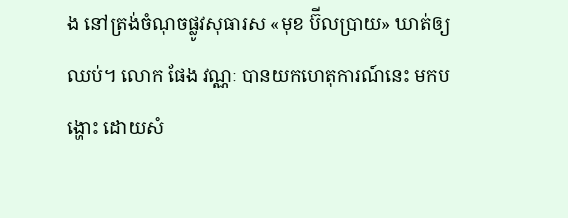ង នៅត្រង់ចំណុចផ្លូវសុធារស «មុខ ប៊ីលប្រាយ» ឃាត់ឲ្យឈប់។ លោក ផែង វណ្ណៈ បានយកហេតុការណ៍នេះ មកបង្ហោះ ដោយសំ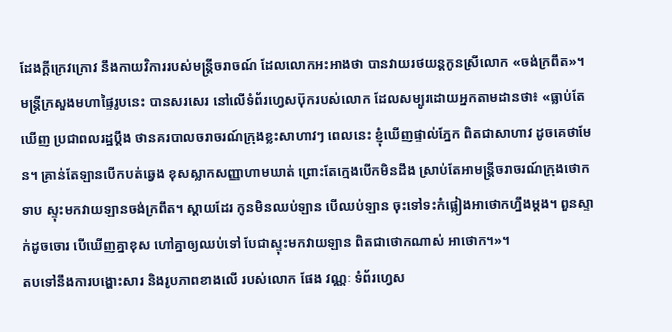ដែងក្ដីក្រេវក្រោវ នឹងកាយវិការរបស់មន្ត្រីចរាចណ៍ ដែលលោកអះអាងថា បានវាយរថយន្ដកូនស្រីលោក «ចង់ក្រពឹត»។
មន្ត្រីក្រសួងមហាផ្ទៃរូបនេះ បានសរសេរ នៅលើទំព័រហ្វេសប៊ុករបស់លោក ដែលសម្បូរដោយអ្នកតាមដានថា៖ «ធ្លាប់តែឃើញ ប្រជាពលរដ្ឋប្ដឹង ថានគរបាលចរាចរណ៍ក្រុងខ្លះសាហាវៗ ពេលនេះ ខ្ញុំឃើញផ្ទាល់ភ្នែក ពិតជាសាហាវ ដូចគេថាមែន។ គ្រាន់តែឡានបើកបត់ឆ្វេង ខុសស្លាកសញ្ញាហាមឃាត់ ព្រោះតែក្មេងបើកមិនដឹង ស្រាប់តែអាមន្ត្រីចរាចរណ៍ក្រុងថោកទាប ស្ទុះមកវាយឡានចង់ក្រពឹត។ ស្ដាយដែរ កូនមិនឈប់ឡាន បើឈប់ឡាន ចុះទៅទះកំផ្លៀងអាថោកហ្នឹងម្ដង។ ពួនស្ទាក់ដូចចោរ បើឃើញគ្នាខុស ហៅគ្នាឲ្យឈប់ទៅ បែជាស្ទុះមកវាយឡាន ពិតជាថោកណាស់ អាថោក។»។
តបទៅនឹងការបង្ហោះសារ និងរូបភាពខាងលើ របស់លោក ផែង វណ្ណៈ ទំព័រហ្វេស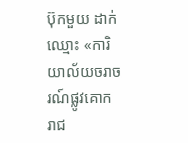ប៊ុកមួយ ដាក់ឈ្មោះ «ការិយាល័យចរាចរណ៍ផ្លូវគោក រាជ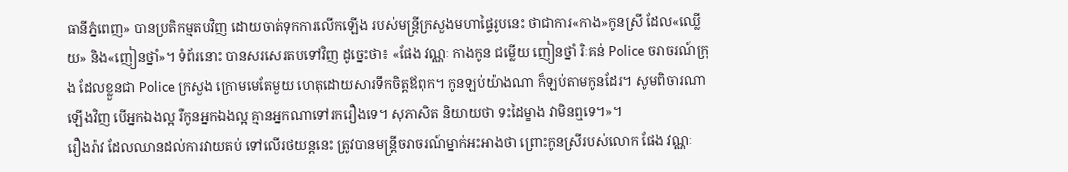ធានីភ្នំពេញ» បានប្រតិកម្មតបវិញ ដោយចាត់ទុកការលើកឡើង របស់មន្ត្រីក្រសួងមហាផ្ទៃរូបនេះ ថាជាការ«កាង»កូនស្រី ដែល«ឈ្លើយ» និង«ញៀនថ្នាំ»។ ទំព័រនោះ បានសរសេរតបទៅវិញ ដូច្នេះថា៖ «ផែង វណ្ណៈ កាងកូន ជម្លើយ ញៀនថ្នាំ រិៈគន់ Police ចរាចរណ៍ក្រុង ដែលខ្លួនជា Police ក្រសួង ក្រោមមេតែមួយ ហេតុដោយសារទឹកចិត្តឪពុក។ កូនឡប់យ៉ាងណា ក៏ឡប់តាមកូនដែរ។ សូមពិចារណាឡើងវិញ បើអ្នកឯងល្អ រឺកូនអ្នកឯងល្អ គ្មានអ្នកណាទៅរករឿងទេ។ សុភាសិត និយាយថា ទះដៃម្ខាង វាមិនឮទេ។»។
រឿងរ៉ាវ ដែលឈានដល់ការវាយតប់ ទៅលើរថយន្ដនេះ ត្រូវបានមន្ត្រីចរាចរណ៍ម្នាក់អះអាងថា ព្រោះកូនស្រីរបស់លោក ផែង វណ្ណៈ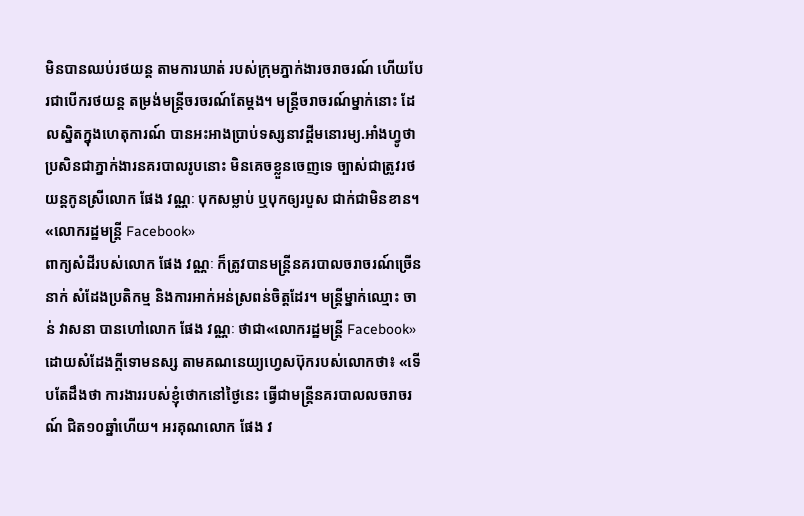មិនបានឈប់រថយន្ដ តាមការឃាត់ របស់ក្រុមភ្នាក់ងារចរាចរណ៍ ហើយបែរជាបើករថយន្ដ តម្រង់មន្ត្រីចរចរណ៍តែម្ដង។ មន្ត្រីចរាចរណ៍ម្នាក់នោះ ដែលស្និតក្នុងហេតុការណ៍ បានអះអាងប្រាប់ទស្សនាវដ្ដីមនោរម្យ.អាំងហ្វូថា ប្រសិនជាភ្នាក់ងារនគរបាលរូបនោះ មិនគេចខ្លួនចេញទេ ច្បាស់ជាត្រូវរថយន្ដកូនស្រីលោក ផែង វណ្ណៈ បុកសម្លាប់ ឬបុកឲ្យរបួស ជាក់ជាមិនខាន។
«លោករដ្ឋមន្ត្រី Facebook»
ពាក្យសំដីរបស់លោក ផែង វណ្ណៈ ក៏ត្រូវបានមន្ត្រីនគរបាលចរាចរណ៍ច្រើននាក់ សំដែងប្រតិកម្ម និងការអាក់អន់ស្រពន់ចិត្តដែរ។ មន្ត្រីម្នាក់ឈ្មោះ ចាន់ វាសនា បានហៅលោក ផែង វណ្ណៈ ថាជា«លោករដ្ឋមន្ត្រី Facebook» ដោយសំដែងក្ដីទោមនស្ស តាមគណនេយ្យហ្វេសប៊ុករបស់លោកថា៖ «ទើបតែដឹងថា ការងាររបស់ខ្ញុំថោកនៅថ្ងៃនេះ ធ្វើជាមន្រ្តីនគរបាលលចរាចរណ៍ ជិត១០ឆ្នាំហើយ។ អរគុណលោក ផែង វ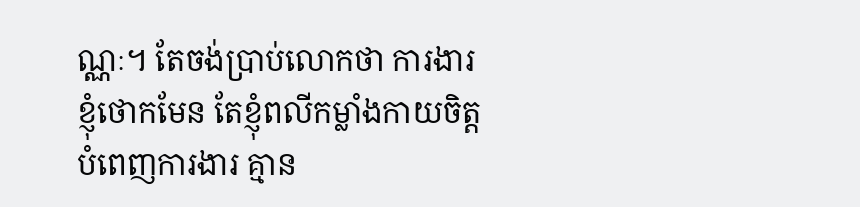ណ្ណៈ។ តែចង់ប្រាប់លោកថា ការងារខ្ញុំថោកមែន តែខ្ញុំពលីកម្លាំងកាយចិត្ត បំពេញការងារ គ្មាន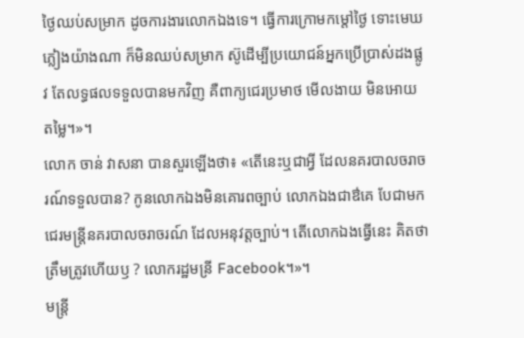ថ្ងៃឈប់សម្រាក ដូចការងារលោកឯងទេ។ ធ្វើការក្រោមកម្ដៅថ្ងៃ ទោះមេឃភ្លៀងយ៉ាងណា ក៏មិនឈប់សម្រាក ស៊ូដើម្បីប្រយោជន៍អ្នកប្រើប្រាស់ដងផ្លូវ តែលទ្ធផលទទួលបានមកវិញ គឺពាក្យជេរប្រមាថ មើលងាយ មិនអោយតម្លៃ។»។
លោក ចាន់ វាសនា បានសួរឡើងថា៖ «តើនេះឬជាអ្វី ដែលនគរបាលចរាចរណ៍ទទួលបាន? កូនលោកឯងមិនគោរពច្បាប់ លោកឯងជាឳគេ បែជាមកជេរមន្រ្ដីនគរបាលចរាចរណ៍ ដែលអនុវត្តច្បាប់។ តើលោកឯងធ្វើនេះ គិតថាត្រឹមត្រូវហើយឫ ? លោករដ្ឋមន្រី Facebook។»។
មន្ត្រី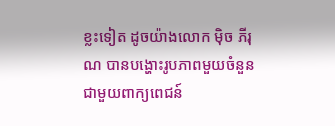ខ្លះទៀត ដូចយ៉ាងលោក ម៉ិច ភីរុណ បានបង្ហោះរូបភាពមួយចំនួន ជាមួយពាក្យពេជន៍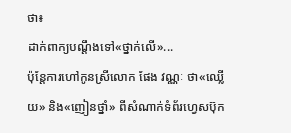ថា៖
ដាក់ពាក្យបណ្ដឹងទៅ«ថ្នាក់លើ»...
ប៉ុន្តែការហៅកូនស្រីលោក ផែង វណ្ណៈ ថា«ឈ្លើយ» និង«ញៀនថ្នាំ» ពីសំណាក់ទំព័រហ្វេសប៊ុក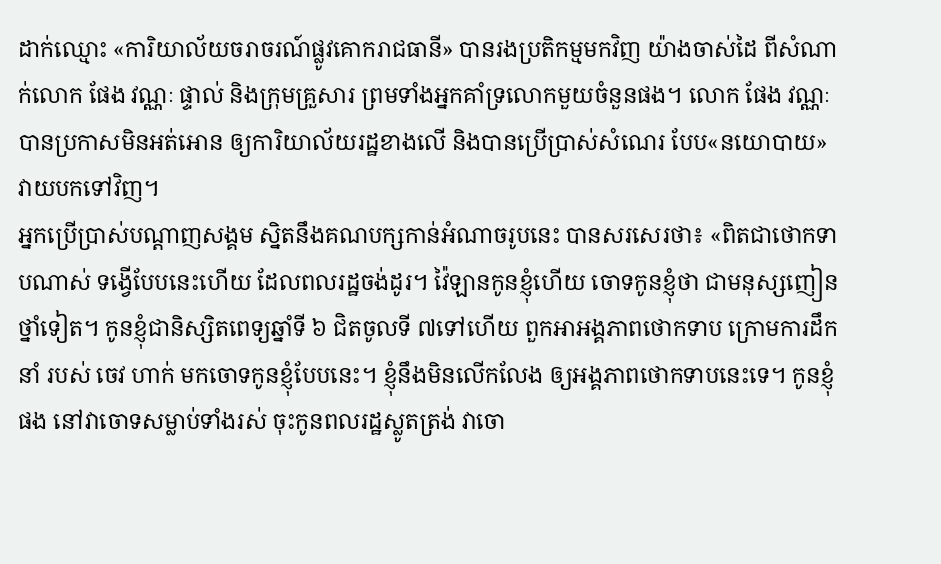ដាក់ឈ្មោះ «ការិយាល័យចរាចរណ៍ផ្លូវគោករាជធានី» បានរងប្រតិកម្មមកវិញ យ៉ាងចាស់ដៃ ពីសំណាក់លោក ផែង វណ្ណៈ ផ្ទាល់ និងក្រុមគ្រួសារ ព្រមទាំងអ្នកគាំទ្រលោកមួយចំនួនផង។ លោក ផែង វណ្ណៈ បានប្រកាសមិនអត់អោន ឲ្យការិយាល័យរដ្ឋខាងលើ និងបានប្រើប្រាស់សំណេរ បែប«នយោបាយ» វាយបកទៅវិញ។
អ្នកប្រើប្រាស់បណ្ដាញសង្គម ស្និតនឹងគណបក្សកាន់អំណាចរូបនេះ បានសរសេរថា៖ «ពិតជាថោកទាបណាស់ ទង្វើបែបនេះហើយ ដែលពលរដ្ឋចង់ដូរ។ វ៉ៃឡានកូនខ្ញុំហើយ ចោទកូនខ្ញុំថា ជាមនុស្សញៀនថ្នាំទៀត។ កូនខ្ញុំជានិស្សិតពេទ្យឆ្នាំទី ៦ ជិតចូលទី ៧ទៅហើយ ពួកអាអង្គភាពថោកទាប ក្រោមការដឹកនាំ របស់ ចេវ ហាក់ មកចោទកូនខ្ញុំបែបនេះ។ ខ្ញុំនឹងមិនលើកលែង ឲ្យអង្គភាពថោកទាបនេះទេ។ កូនខ្ញុំផង នៅវាចោទសម្លាប់ទាំងរស់ ចុះកូនពលរដ្ឋស្លូតត្រង់ វាចោ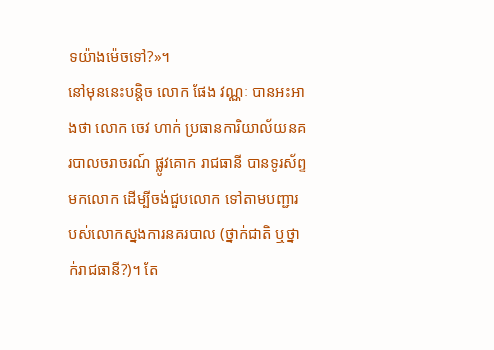ទយ៉ាងម៉េចទៅ?»។
នៅមុននេះបន្តិច លោក ផែង វណ្ណៈ បានអះអាងថា លោក ចេវ ហាក់ ប្រធានការិយាល័យនគរបាលចរាចរណ៍ ផ្លូវគោក រាជធានី បានទូរស័ព្ទមកលោក ដើម្បីចង់ជួបលោក ទៅតាមបញ្ជារបស់លោកស្នងការនគរបាល (ថ្នាក់ជាតិ ឬថ្នាក់រាជធានី?)។ តែ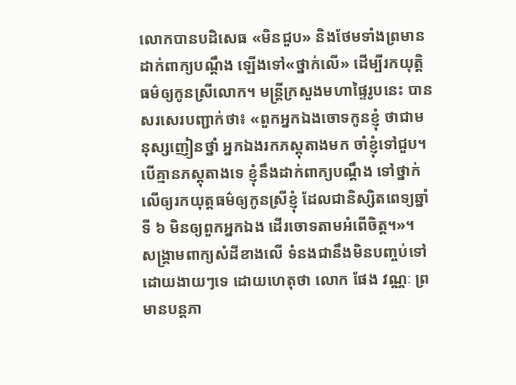លោកបានបដិសេធ «មិនជួប» និងថែមទាំងព្រមានដាក់ពាក្យបណ្ដឹង ឡើងទៅ«ថ្នាក់លើ» ដើម្បីរកយុត្តិធម៌ឲ្យកូនស្រីលោក។ មន្ត្រីក្រសួងមហាផ្ទៃរូបនេះ បានសរសេរបញ្ជាក់ថា៖ «ពួកអ្នកឯងចោទកូនខ្ញុំ ថាជាមនុស្សញៀនថ្នាំ អ្នកឯងរកភស្តុតាងមក ចាំខ្ញុំទៅជួប។ បើគ្មានភស្តុតាងទេ ខ្ញុំនឹងដាក់ពាក្យបណ្ដឹង ទៅថ្នាក់លើឲ្យរកយុត្តធម៌ឲ្យកូនស្រីខ្ញុំ ដែលជានិស្សិតពេទ្យឆ្នាំទី ៦ មិនឲ្យពួកអ្នកឯង ដើរចោទតាមអំពើចិត្ត។»។
សង្គ្រាមពាក្យសំដីខាងលើ ទំនងជានឹងមិនបញ្ចប់ទៅ ដោយងាយៗទេ ដោយហេតុថា លោក ផែង វណ្ណៈ ព្រមានបន្តភា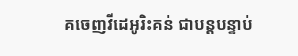គចេញវីដេអូរិះគន់ ជាបន្តបន្ទាប់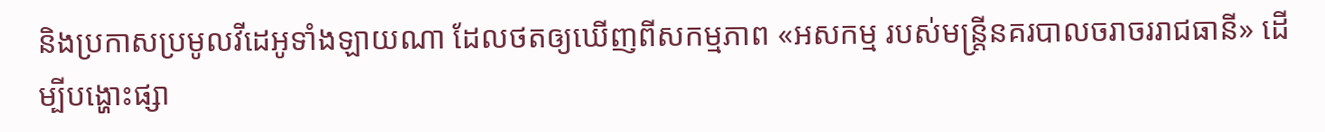និងប្រកាសប្រមូលវីដេអូទាំងឡាយណា ដែលថតឲ្យឃើញពីសកម្មភាព «អសកម្ម របស់មន្ត្រីនគរបាលចរាចររាជធានី» ដើម្បីបង្ហោះផ្សា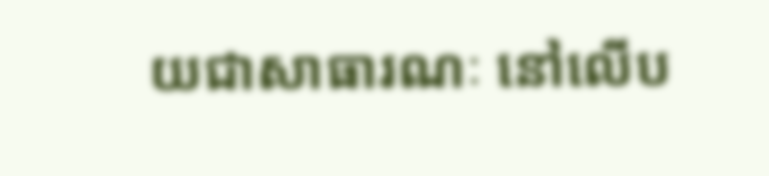យជាសាធារណៈ នៅលើប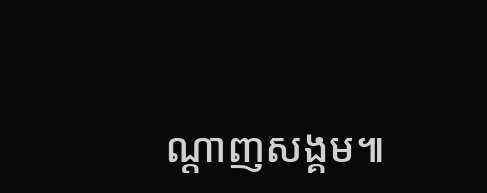ណ្ដាញសង្គម៕